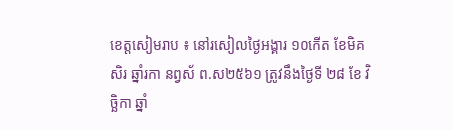ខេត្តសៀមរាប ៖ នៅរសៀលថ្ងៃអង្គារ ១០កើត ខែមិគសិរ ឆ្នាំរកា នព្វស័ ព.ស២៥៦១ ត្រូវនឹងថ្ងៃទី ២៨ ខែ វិច្ឆិកា ឆ្នាំ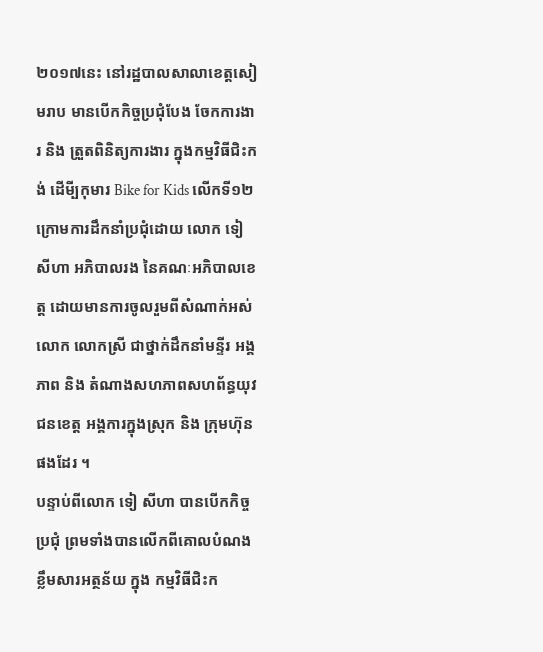២០១៧នេះ នៅរដ្ឋបាលសាលាខេត្តសៀមរាប មានបើកកិច្ចប្រជុំបែង ចែកការងារ និង ត្រួតពិនិត្យការងារ ក្នុងកម្មវិធីជិះកង់ ដើមី្បកុមារ Bike for Kids លើកទី១២ ក្រោមការដឹកនាំប្រជុំដោយ លោក ទៀ សីហា អភិបាលរង នៃគណៈអភិបាលខេត្ត ដោយមានការចូលរួមពីសំណាក់អស់លោក លោកស្រី ជាថ្នាក់ដឹកនាំមន្ទីរ អង្គភាព និង តំណាងសហភាពសហព័ន្ធយុវជនខេត្ត អង្គការក្នុងស្រុក និង ក្រុមហ៊ុនផងដែរ ។
បន្ទាប់ពីលោក ទៀ សីហា បានបើកកិច្ចប្រជុំ ព្រមទាំងបានលើកពីគោលបំណង ខ្លឹមសារអត្ថន័យ ក្នុង កម្មវិធីជិះក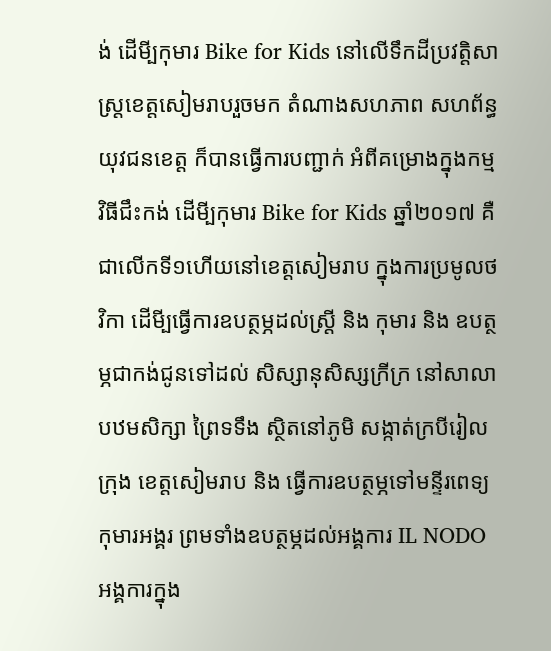ង់ ដើមី្បកុមារ Bike for Kids នៅលើទឹកដីប្រវត្តិសាស្ត្រខេត្តសៀមរាបរួចមក តំណាងសហភាព សហព័ន្ធយុវជនខេត្ត ក៏បានធ្វើការបញ្ជាក់ អំពីគម្រោងក្នុងកម្មវិធីជឹះកង់ ដើមី្បកុមារ Bike for Kids ឆ្នាំ២០១៧ គឺជាលើកទី១ហើយនៅខេត្តសៀមរាប ក្នុងការប្រមូលថវិកា ដើមី្បធ្វើការឧបត្ថម្ភដល់ស្ត្រី និង កុមារ និង ឧបត្ថម្ភជាកង់ជូនទៅដល់ សិស្សានុសិស្សក្រីក្រ នៅសាលាបឋមសិក្សា ព្រៃទទឹង ស្ថិតនៅភូមិ សង្កាត់ក្របីរៀល ក្រុង ខេត្តសៀមរាប និង ធ្វើការឧបត្ថម្ភទៅមន្ទីរពេទ្យកុមារអង្គរ ព្រមទាំងឧបត្ថម្ភដល់អង្គការ IL NODO អង្គការក្នុង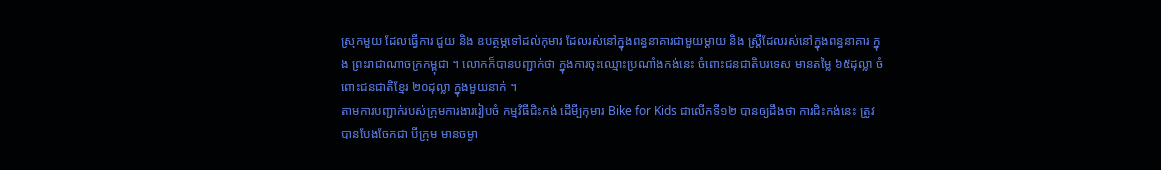ស្រុកមួយ ដែលធ្វើការ ជួយ និង ឧបត្ថម្ភទៅដល់កុមារ ដែលរស់នៅក្នុងពន្ធនាគារជាមួយម្តាយ និង ស្ត្រីដែលរស់នៅក្នុងពន្ធនាគារ ក្នុង ព្រះរាជាណាចក្រកម្ពុជា ។ លោកក៏បានបញ្ជាក់ថា ក្នុងការចុះឈ្មោះប្រណាំងកង់នេះ ចំពោះជនជាតិបរទេស មានតម្លៃ ៦៥ដុល្លា ចំពោះជនជាតិខ្មែរ ២០ដុល្លា ក្នុងមួយនាក់ ។
តាមការបញ្ជាក់របស់ក្រុមការងាររៀបចំ កម្មវិធីជិះកង់ ដើមី្បកុមារ Bike for Kids ជាលើកទី១២ បានឲ្យដឹងថា ការជិះកង់នេះ ត្រូវបានបែងចែកជា បីក្រុម មានចម្ងា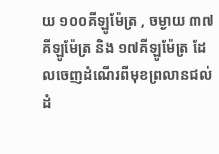យ ១០០គីឡូម៉ែត្រ , ចម្ងាយ ៣៧ គីឡូម៉ែត្រ និង ១៧គីឡូម៉ែត្រ ដែលចេញដំណើរពីមុខព្រលានជល់ដំ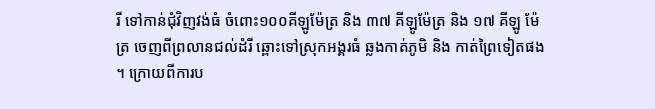រី ទៅកាន់ជុំវិញវង់ធំ ចំពោះ១០០គីឡូម៉ែត្រ និង ៣៧ គីឡូម៉ែត្រ និង ១៧ គីឡូ ម៉ែត្រ ចេញពីព្រលានជល់ដំរី ឆ្ពោះទៅស្រុកអង្គរធំ ឆ្លងកាត់ភូមិ និង កាត់ព្រៃទៀតផង ។ ក្រោយពីការប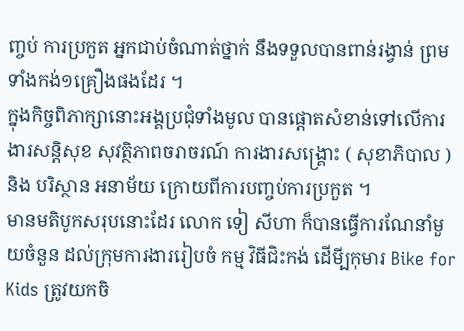ញ្ចប់ ការប្រកួត អ្នកជាប់ចំណាត់ថ្នាក់ នឹងទទួលបានពាន់រង្វាន់ ព្រមទាំងកង់១គ្រឿងផងដែរ ។
ក្នុងកិច្ចពិភាក្សានោះអង្គប្រជុំទាំងមូល បានផ្តោតសំខាន់ទៅលើការងារសន្តិសុខ សុវត្ថិភាពចរាចរណ៍ ការងារសង្រ្គោះ ( សុខាភិបាល ) និង បរិស្ថាន អនាម័យ ក្រោយពីការបញ្ចប់ការប្រកួត ។
មានមតិបូកសរុបនោះដែរ លោក ទៀ សីហា ក៏បានធ្វើការណែនាំមួយចំនួន ដល់ក្រុមការងាររៀបចំ កម្ម វិធីជិះកង់ ដើមី្បកុមារ Bike for Kids ត្រូវយកចិ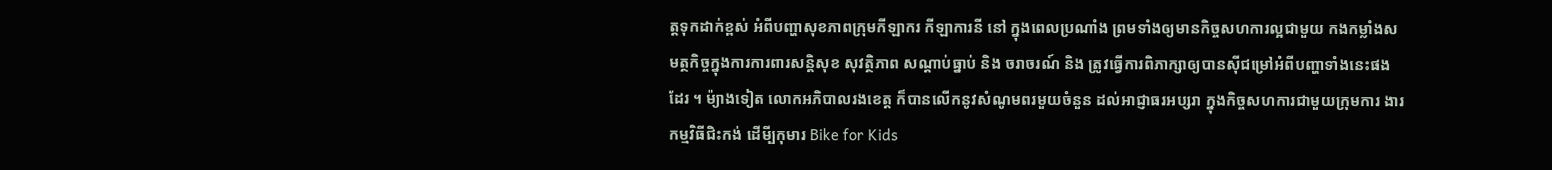ត្តទុកដាក់ខ្ពស់ អំពីបញ្ហាសុខភាពក្រុមកីឡាករ កីឡាការនី នៅ ក្នុងពេលប្រណាំង ព្រមទាំងឲ្យមានកិច្ចសហការល្អជាមួយ កងកម្លាំងសមត្ថកិច្ចក្នុងការការពារសន្តិសុខ សុវត្ថិភាព សណ្តាប់ធ្នាប់ និង ចរាចរណ៍ និង ត្រូវធ្វើការពិភាក្សាឲ្យបានស៊ីជម្រៅអំពីបញ្ហាទាំងនេះផងដែរ ។ ម៉្យាងទៀត លោកអភិបាលរងខេត្ត ក៏បានលើកនូវសំណូមពរមួយចំនួន ដល់អាជ្ញាធរអប្សរា ក្នុងកិច្ចសហការជាមួយក្រុមការ ងារកម្មវិធីជិះកង់ ដើមី្បកុមារ Bike for Kids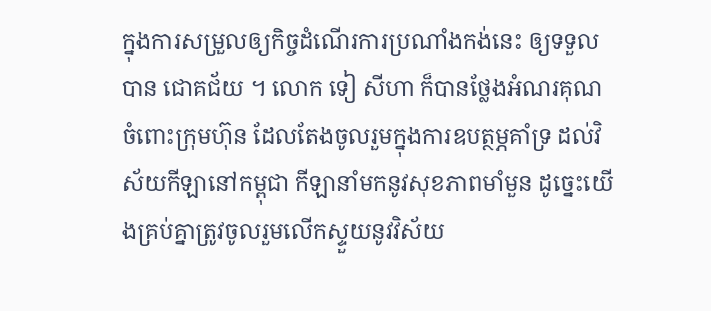ក្នុងការសម្រួលឲ្យកិច្ចដំណើរការប្រណាំងកង់នេះ ឲ្យទទួលបាន ជោគជ័យ ។ លោក ទៀ សីហា ក៏បានថ្លែងអំណរគុណ ចំពោះក្រុមហ៊ុន ដែលតែងចូលរួមក្នុងការឧបត្ថម្ភគាំទ្រ ដល់វិស័យកីឡានៅកម្ពុជា កីឡានាំមកនូវសុខភាពមាំមួន ដូច្នេះយើងគ្រប់គ្នាត្រូវចូលរួមលើកស្ទួយនូវវិស័យ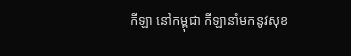កីឡា នៅកម្ពុជា កីឡានាំមកនូវសុខ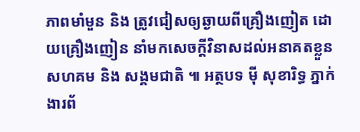ភាពមាំមួន និង ត្រូវជៀសឲ្យឆ្ងាយពីគ្រឿងញៀត ដោយគ្រឿងញៀន នាំមកសេចក្តីវិនាសដល់អនាគតខ្លួន សហគម និង សង្គមជាតិ ៕ អត្ថបទ ម៉ី សុខារិទ្ធ ភ្នាក់ងារព័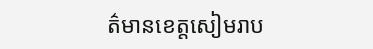ត៌មានខេត្តសៀមរាប